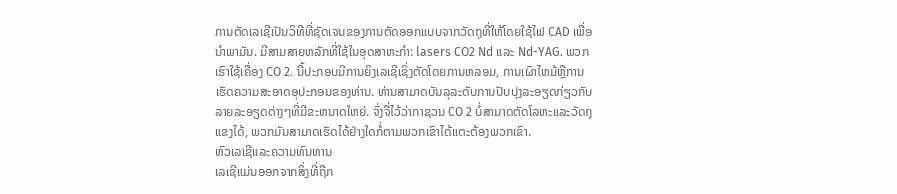ການຕັດເລເຊີເປັນວິທີທີ່ຊັດເຈນຂອງການຕັດອອກແບບຈາກວັດຖຸທີ່ໃຫ້ໂດຍໃຊ້ໄຟ CAD ເພື່ອນໍາພາມັນ. ມີສາມສາຍຫລັກທີ່ໃຊ້ໃນອຸດສາຫະກໍາ: lasers CO2 Nd ແລະ Nd-YAG. ພວກເຮົາໃຊ້ເຄື່ອງ CO 2. ນີ້ປະກອບມີການຍິງເລເຊີເຊິ່ງຕັດໂດຍການຫລອມ, ການເຜົາໄຫມ້ຫຼືການເຮັດຄວາມສະອາດອຸປະກອນຂອງທ່ານ. ທ່ານສາມາດບັນລຸລະດັບການປັບປຸງລະອຽດກ່ຽວກັບລາຍລະອຽດຕ່າງໆທີ່ມີຂະຫນາດໃຫຍ່. ຈົ່ງຈື່ໄວ້ວ່າກາຊວນ CO 2 ບໍ່ສາມາດຕັດໂລຫະແລະວັດຖຸແຂງໄດ້, ພວກມັນສາມາດເຮັດໄດ້ຢ່າງໃດກໍ່ຕາມພວກເຂົາໄດ້ແຕະຕ້ອງພວກເຂົາ.
ຫົວເລເຊີແລະຄວາມທົນທານ
ເລເຊີແມ່ນອອກຈາກສິ່ງທີ່ຖືກ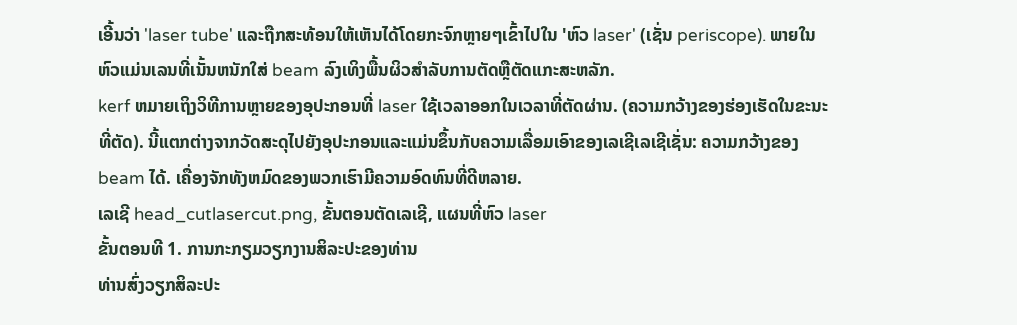ເອີ້ນວ່າ 'laser tube' ແລະຖືກສະທ້ອນໃຫ້ເຫັນໄດ້ໂດຍກະຈົກຫຼາຍໆເຂົ້າໄປໃນ 'ຫົວ laser' (ເຊັ່ນ periscope). ພາຍໃນຫົວແມ່ນເລນທີ່ເນັ້ນຫນັກໃສ່ beam ລົງເທິງພື້ນຜິວສໍາລັບການຕັດຫຼືຕັດແກະສະຫລັກ.
kerf ຫມາຍເຖິງວິທີການຫຼາຍຂອງອຸປະກອນທີ່ laser ໃຊ້ເວລາອອກໃນເວລາທີ່ຕັດຜ່ານ. (ຄວາມກວ້າງຂອງຮ່ອງເຮັດໃນຂະນະທີ່ຕັດ). ນີ້ແຕກຕ່າງຈາກວັດສະດຸໄປຍັງອຸປະກອນແລະແມ່ນຂຶ້ນກັບຄວາມເລື່ອມເອົາຂອງເລເຊີເລເຊີເຊັ່ນ: ຄວາມກວ້າງຂອງ beam ໄດ້. ເຄື່ອງຈັກທັງຫມົດຂອງພວກເຮົາມີຄວາມອົດທົນທີ່ດີຫລາຍ.
ເລເຊີ head_cutlasercut.png, ຂັ້ນຕອນຕັດເລເຊີ, ແຜນທີ່ຫົວ laser
ຂັ້ນຕອນທີ 1. ການກະກຽມວຽກງານສິລະປະຂອງທ່ານ
ທ່ານສົ່ງວຽກສິລະປະ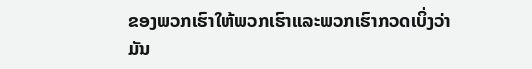ຂອງພວກເຮົາໃຫ້ພວກເຮົາແລະພວກເຮົາກວດເບິ່ງວ່າມັນ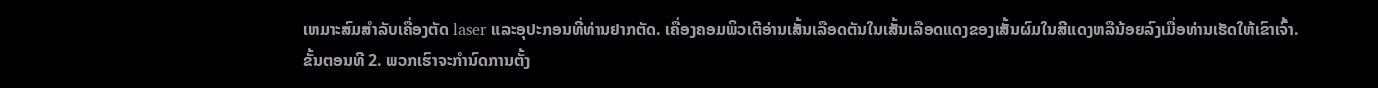ເຫມາະສົມສໍາລັບເຄື່ອງຕັດ laser ແລະອຸປະກອນທີ່ທ່ານຢາກຕັດ. ເຄື່ອງຄອມພິວເຕີອ່ານເສັ້ນເລືອດຕັນໃນເສັ້ນເລືອດແດງຂອງເສັ້ນຜົມໃນສີແດງຫລືນ້ອຍລົງເມື່ອທ່ານເຮັດໃຫ້ເຂົາເຈົ້າ.
ຂັ້ນຕອນທີ 2. ພວກເຮົາຈະກໍານົດການຕັ້ງ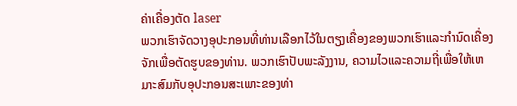ຄ່າເຄື່ອງຕັດ laser
ພວກເຮົາຈັດວາງອຸປະກອນທີ່ທ່ານເລືອກໄວ້ໃນຕຽງເຄື່ອງຂອງພວກເຮົາແລະກໍານົດເຄື່ອງຈັກເພື່ອຕັດຮູບຂອງທ່ານ. ພວກເຮົາປັບພະລັງງານ, ຄວາມໄວແລະຄວາມຖີ່ເພື່ອໃຫ້ເຫມາະສົມກັບອຸປະກອນສະເພາະຂອງທ່າ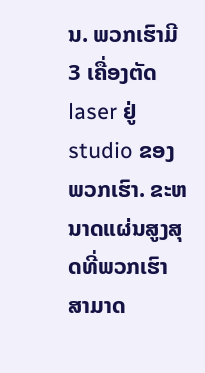ນ. ພວກເຮົາມີ 3 ເຄື່ອງຕັດ laser ຢູ່ studio ຂອງພວກເຮົາ. ຂະຫນາດແຜ່ນສູງສຸດທີ່ພວກເຮົາສາມາດ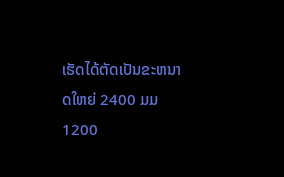ເຮັດໄດ້ຕັດເປັນຂະຫນາດໃຫຍ່ 2400 ມມ 1200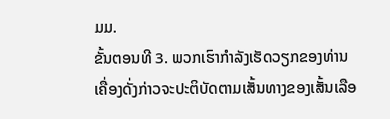ມມ.
ຂັ້ນຕອນທີ 3. ພວກເຮົາກໍາລັງເຮັດວຽກຂອງທ່ານ
ເຄື່ອງດັ່ງກ່າວຈະປະຕິບັດຕາມເສັ້ນທາງຂອງເສັ້ນເລືອ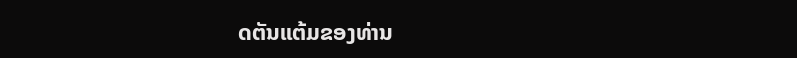ດຕັນແຕ້ມຂອງທ່ານ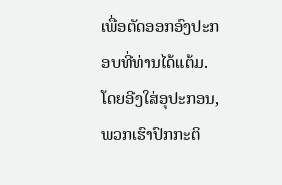ເພື່ອຕັດອອກອົງປະກອບທີ່ທ່ານໄດ້ແຕ້ມ.
ໂດຍອີງໃສ່ອຸປະກອນ, ພວກເຮົາປົກກະຕິ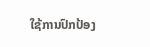ໃຊ້ການປົກປ້ອງ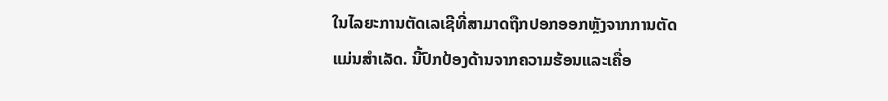ໃນໄລຍະການຕັດເລເຊີທີ່ສາມາດຖືກປອກອອກຫຼັງຈາກການຕັດແມ່ນສໍາເລັດ. ນີ້ປົກປ້ອງດ້ານຈາກຄວາມຮ້ອນແລະເຄື່ອ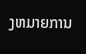ງຫມາຍການ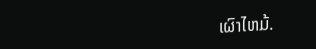ເຜົາໄຫມ້.